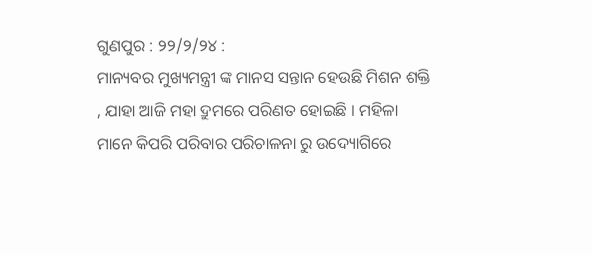ଗୁଣପୁର : ୨୨/୨/୨୪ :
ମାନ୍ୟବର ମୁଖ୍ୟମନ୍ତ୍ରୀ ଙ୍କ ମାନସ ସନ୍ତାନ ହେଉଛି ମିଶନ ଶକ୍ତି , ଯାହା ଆଜି ମହା ଦ୍ରୁମରେ ପରିଣତ ହୋଇଛି । ମହିଳା ମାନେ କିପରି ପରିବାର ପରିଚାଳନା ରୁ ଉଦ୍ୟୋଗିରେ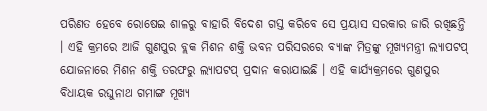ପରିଣତ ହେବେ ରୋଷେଇ ଶାଳରୁ ବାହାରି ବିଦେଶ ଗସ୍ତ କରିବେ ସେ ପ୍ରୟାସ ସରକାର ଜାରି ରଖିଛନ୍ତି । ଏହି କ୍ରମରେ ଆଜି ଗୁଣପୁର ବ୍ଲକ ମିଶନ ଶକ୍ତି ଭବନ ପରିସରରେ ବ୍ୟାଙ୍କ ମିତ୍ରଙ୍କୁ ମୂଖ୍ୟମନ୍ତ୍ରୀ ଲ୍ୟାପଟପ୍ ଯୋଜନାରେ ମିଶନ ଶକ୍ତି ତରଫରୁ ଲ୍ୟାପଟପ୍ ପ୍ରଦାନ କରାଯାଇଛି । ଏହି କାର୍ଯ୍ୟକ୍ରମରେ ଗୁଣପୁର ବିଧାୟକ ରଘୁନାଥ ଗମାଙ୍ଗ ମୂଖ୍ୟ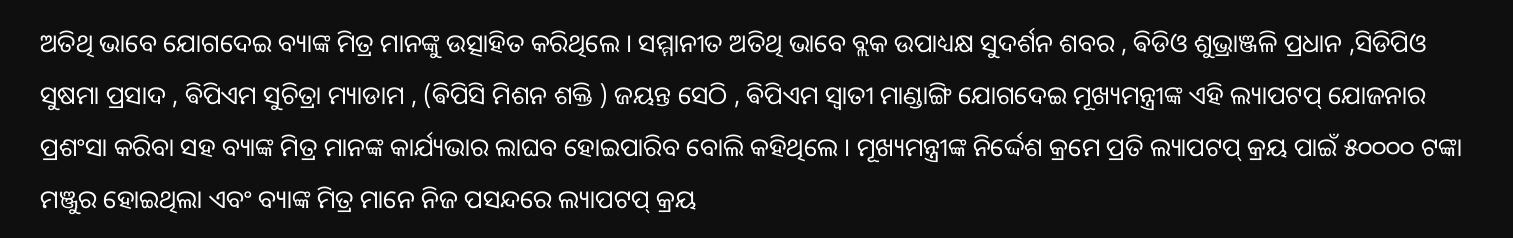ଅତିଥି ଭାବେ ଯୋଗଦେଇ ବ୍ୟାଙ୍କ ମିତ୍ର ମାନଙ୍କୁ ଉତ୍ସାହିତ କରିଥିଲେ । ସମ୍ମାନୀତ ଅତିଥି ଭାବେ ବ୍ଲକ ଉପାଧ୍ୟକ୍ଷ ସୁଦର୍ଶନ ଶବର , ଵିଡିଓ ଶୁଭ୍ରାଞ୍ଜଳି ପ୍ରଧାନ ,ସିଡିପିଓ ସୁଷମା ପ୍ରସାଦ , ଵିପିଏମ ସୁଚିତ୍ରା ମ୍ୟାଡାମ , (ଵିପିସି ମିଶନ ଶକ୍ତି ) ଜୟନ୍ତ ସେଠି , ଵିପିଏମ ସ୍ଵାତୀ ମାଣ୍ଡାଙ୍ଗି ଯୋଗଦେଇ ମୂଖ୍ୟମନ୍ତ୍ରୀଙ୍କ ଏହି ଲ୍ୟାପଟପ୍ ଯୋଜନାର ପ୍ରଶଂସା କରିବା ସହ ବ୍ୟାଙ୍କ ମିତ୍ର ମାନଙ୍କ କାର୍ଯ୍ୟଭାର ଲାଘବ ହୋଇପାରିବ ବୋଲି କହିଥିଲେ । ମୂଖ୍ୟମନ୍ତ୍ରୀଙ୍କ ନିର୍ଦ୍ଦେଶ କ୍ରମେ ପ୍ରତି ଲ୍ୟାପଟପ୍ କ୍ରୟ ପାଇଁ ୫୦୦୦୦ ଟଙ୍କା ମଞ୍ଜୁର ହୋଇଥିଲା ଏବଂ ବ୍ୟାଙ୍କ ମିତ୍ର ମାନେ ନିଜ ପସନ୍ଦରେ ଲ୍ୟାପଟପ୍ କ୍ରୟ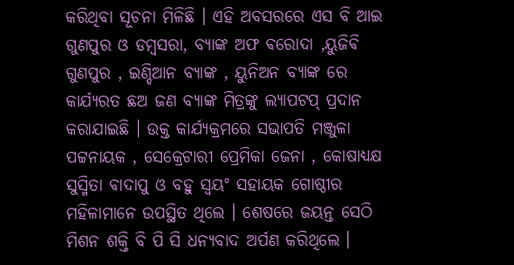କରିଥିବା ସୂଚନା ମିଳିଛି । ଏହି ଅବସରରେ ଏସ ବି ଆଇ ଗୁଣପୁର ଓ ଡମ୍ବସରା, ବ୍ୟାଙ୍କ ଅଫ ଵରୋଦା ,ୟୁଜିଵି ଗୁଣପୁର , ଇଣ୍ଡିଆନ ବ୍ୟାଙ୍କ , ୟୁନିଅନ ବ୍ୟାଙ୍କ ରେ କାର୍ଯ୍ୟରତ ଛଅ ଜଣ ବ୍ୟାଙ୍କ ମିତ୍ରଙ୍କୁ ଲ୍ୟାପଟପ୍ ପ୍ରଦାନ କରାଯାଇଛି । ଉକ୍ତ କାର୍ଯ୍ୟକ୍ରମରେ ସଭାପତି ମଞ୍ଜୁଳା ପଟ୍ଟନାୟକ , ସେକ୍ରେଟାରୀ ପ୍ରେମିକା ଜେନା , କୋଷାଧ୍ୟକ୍ଷ ସୁସ୍ମିତା ଵାଦାପୁ ଓ ବହୁ ସ୍ବୟଂ ସହାୟକ ଗୋଷ୍ଠୀର ମହିଳାମାନେ ଉପସ୍ଥିତ ଥିଲେ । ଶେଷରେ ଜୟନ୍ତ ସେଠି ମିଶନ ଶକ୍ତି ବି ପି ସି ଧନ୍ୟବାଦ ଅର୍ପଣ କରିଥିଲେ ।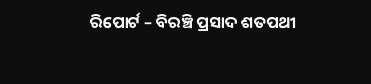ରିପୋର୍ଟ – ବିରଞ୍ଚି ପ୍ରସାଦ ଶତପଥୀ